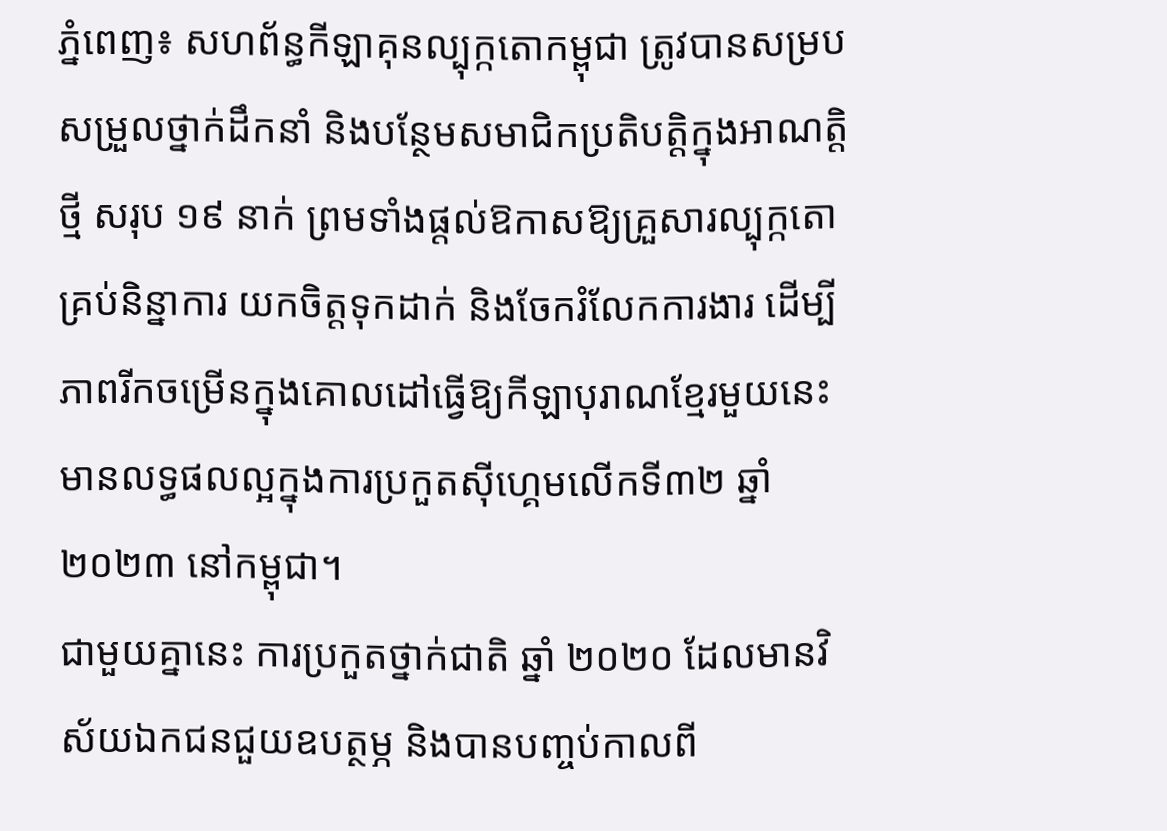ភ្នំពេញ៖ សហព័ន្ធកីឡាគុនល្បុក្កតោកម្ពុជា ត្រូវបានសម្របសម្រួលថ្នាក់ដឹកនាំ និងបន្ថែមសមាជិកប្រតិបត្តិក្នុងអាណត្តិថ្មី សរុប ១៩ នាក់ ព្រមទាំងផ្តល់ឱកាសឱ្យគ្រួសារល្បុក្កតោគ្រប់និន្នាការ យកចិត្តទុកដាក់ និងចែករំលែកការងារ ដើម្បីភាពរីកចម្រើនក្នុងគោលដៅធ្វើឱ្យកីឡាបុរាណខ្មែរមួយនេះ មានលទ្ធផលល្អក្នុងការប្រកួតស៊ីហ្គេមលើកទី៣២ ឆ្នាំ ២០២៣ នៅកម្ពុជា។
ជាមួយគ្នានេះ ការប្រកួតថ្នាក់ជាតិ ឆ្នាំ ២០២០ ដែលមានវិស័យឯកជនជួយឧបត្ថម្ភ និងបានបញ្ចប់កាលពី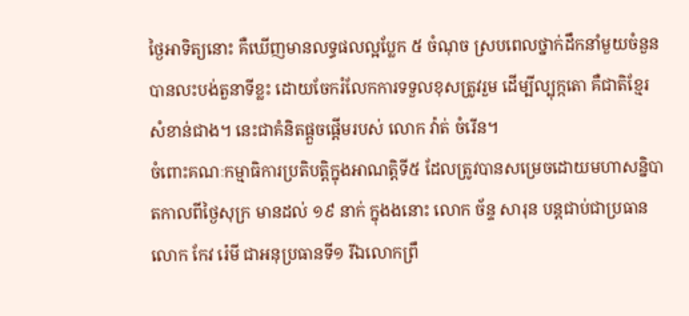ថ្ងៃអាទិត្យនោះ គឺឃើញមានលទ្ធផលល្អប្លែក ៥ ចំណុច ស្របពេលថ្នាក់ដឹកនាំមួយចំនួនបានលះបង់តួនាទីខ្លះ ដោយចែករំលែកការទទួលខុសត្រូវរួម ដើម្បីល្បុក្កតោ គឺជាតិខ្មែរសំខាន់ជាង។ នេះជាគំនិតផ្តួចផ្តើមរបស់ លោក វ៉ាត់ ចំរើន។
ចំពោះគណៈកម្មាធិការប្រតិបត្តិក្នុងអាណត្តិទី៥ ដែលត្រូវបានសម្រេចដោយមហាសន្និបាតកាលពីថ្ងៃសុក្រ មានដល់ ១៩ នាក់ ក្នុងងនោះ លោក ច័ន្ទ សារុន បន្តជាប់ជាប្រធាន លោក កែវ រ៉េមី ជាអនុប្រធានទី១ រីឯលោកព្រឹ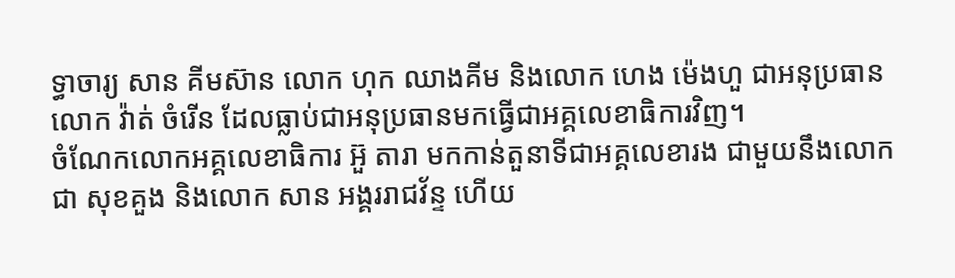ទ្ធាចារ្យ សាន គីមស៊ាន លោក ហុក ឈាងគីម និងលោក ហេង ម៉េងហួ ជាអនុប្រធាន លោក វ៉ាត់ ចំរើន ដែលធ្លាប់ជាអនុប្រធានមកធ្វើជាអគ្គលេខាធិការវិញ។
ចំណែកលោកអគ្គលេខាធិការ អ៊ួ តារា មកកាន់តួនាទីជាអគ្គលេខារង ជាមួយនឹងលោក ជា សុខគួង និងលោក សាន អង្គររាជវ័ន្ទ ហើយ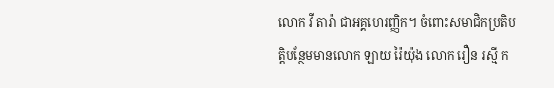លោក វី តារ៉ា ជាអគ្គហេរញ្ញិក។ ចំពោះសមាជិកប្រតិបត្តិបន្ថែមមានលោក ឡាយ រ៉ៃយ៉ុង លោក រឿន រស្មី ក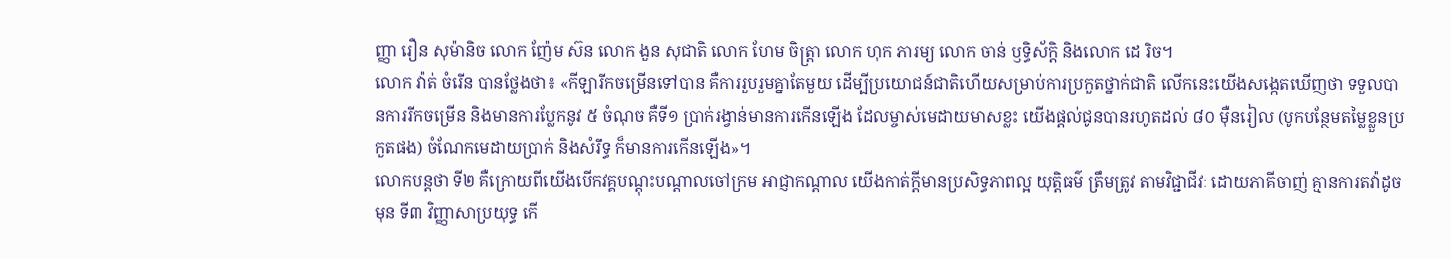ញ្ញា រឿន សុម៉ានិច លោក ញ៉ែម ស៊ន លោក ងួន សុជាតិ លោក ហែម ចិត្ត្រា លោក ហុក ភារម្យ លោក ចាន់ ឫទ្ធិស័ក្តិ និងលោក ដេ រិច។
លោក វ៉ាត់ ចំរើន បានថ្លែងថា៖ «កីឡារីកចម្រើនទៅបាន គឺការរួបរួមគ្នាតែមួយ ដើម្បីប្រយោជន៍ជាតិហើយសម្រាប់ការប្រកួតថ្នាក់ជាតិ លើកនេះយើងសង្កេតឃើញថា ទទួលបានការរីកចម្រើន និងមានការប្លែកនូវ ៥ ចំណុច គឺទី១ ប្រាក់រង្វាន់មានការកើនឡើង ដែលម្ចាស់មេដាយមាសខ្លះ យើងផ្តល់ជូនបានរហូតដល់ ៨០ ម៉ឺនរៀល (បូកបន្ថែមតម្លៃខ្លួនប្រកួតផង) ចំណែកមេដាយប្រាក់ និងសំរឹទ្ធ ក៏មានការកើនឡើង»។
លោកបន្តថា ទី២ គឺក្រោយពីយើងបើកវគ្គបណ្តុះបណ្តាលចៅក្រម អាជ្ញាកណ្តាល យើងកាត់ក្តីមានប្រសិទ្ធភាពល្អ យុត្តិធម៌ ត្រឹមត្រូវ តាមវិជ្ជាជីវៈ ដោយភាគីចាញ់ គ្មានការតវ៉ាដូចមុន ទី៣ វិញ្ញាសាប្រយុទ្ធ កើ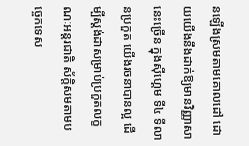នឡើងស្រមតាមគោលដៅ ដោយយើងនឹងដាក់ឱ្យមានវិញ្ញាសានេះច្រើន ក្នុងស៊ីហ្គេម ទី៤ ទីលានប្រកួត យើងរចនាបានល្អ ដើម្បីស្តង់ដាសម្រាប់ប្រកួតលក្ខណៈអន្តរជាតិ ស័ក្តិសមតាមបច្ចេកទេស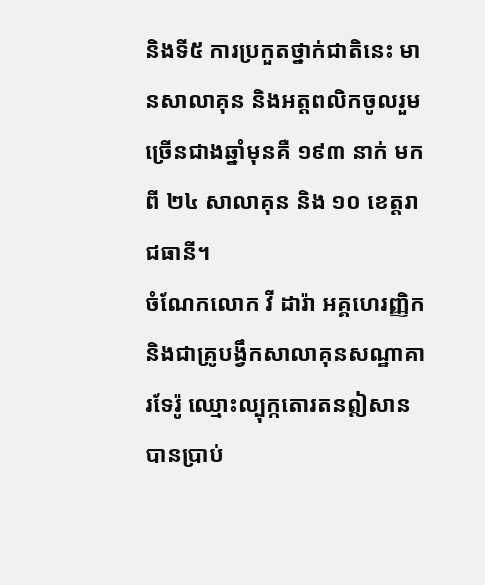និងទី៥ ការប្រកួតថ្នាក់ជាតិនេះ មានសាលាគុន និងអត្តពលិកចូលរួមច្រើនជាងឆ្នាំមុនគឺ ១៩៣ នាក់ មកពី ២៤ សាលាគុន និង ១០ ខេត្តរាជធានី។
ចំណែកលោក វី ដារ៉ា អគ្គហេរញ្ញិក និងជាគ្រូបង្វឹកសាលាគុនសណ្ឋាគារទែរ៉ូ ឈ្មោះល្បុក្កតោរតនឦសានបានប្រាប់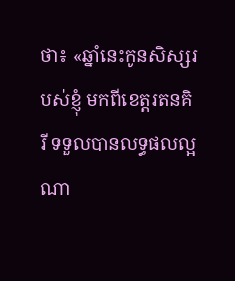ថា៖ «ឆ្នាំនេះកូនសិស្សរបស់ខ្ញុំ មកពីខេត្តរតនគិរី ទទួលបានលទ្ធផលល្អណា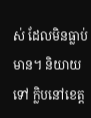ស់ ដែលមិនធ្លាប់មាន។ និយាយទៅ ក្លិបនៅខេត្ត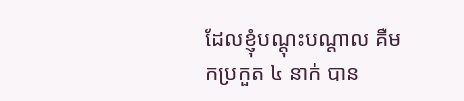ដែលខ្ញុំបណ្តុះបណ្តាល គឺមកប្រកួត ៤ នាក់ បាន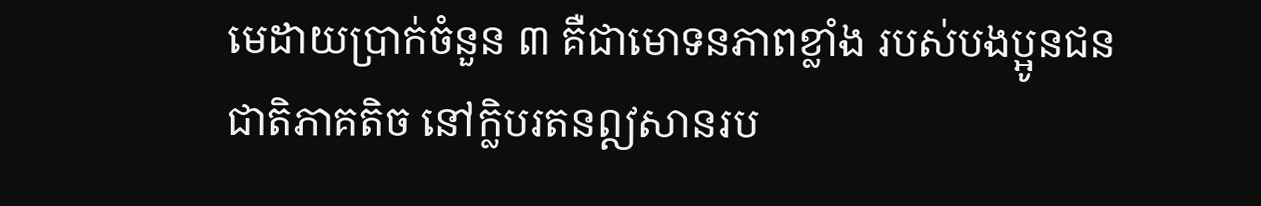មេដាយប្រាក់ចំនួន ៣ គឺជាមោទនភាពខ្លាំង របស់បងប្អូនជនជាតិភាគតិច នៅក្លិបរតនឦសានរប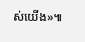ស់យើង»៕